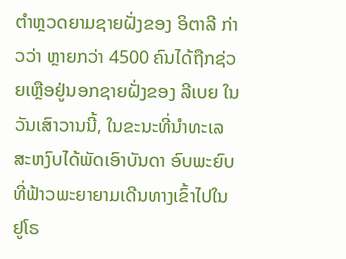ຕຳຫຼວດຍາມຊາຍຝັ່ງຂອງ ອິຕາລີ ກ່າວວ່າ ຫຼາຍກວ່າ 4500 ຄົນໄດ້ຖືກຊ່ວຍເຫຼືອຢູ່ນອກຊາຍຝັ່ງຂອງ ລີເບຍ ໃນວັນເສົາວານນີ້, ໃນຂະນະທີ່ນຳທະເລສະຫງົບໄດ້ພັດເອົາບັນດາ ອົບພະຍົບທີ່ຟ້າວພະຍາຍາມເດີນທາງເຂົ້າໄປໃນ ຢູໂຣ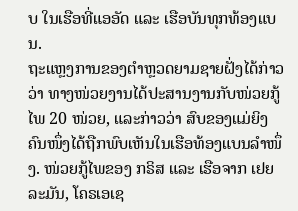ບ ໃນເຮືອທີ່ແອອັດ ແລະ ເຮືອບັນທຸກທ້ອງແບນ.
ຖະແຫຼງການຂອງຕຳຫຼວດຍາມຊາຍຝັ່ງໄດ້ກ່າວວ່າ ທາງໜ່ວຍງານໄດ້ປະສານງານກັບໜ່ວຍກູ້ໄພ 20 ໜ່ວຍ, ແລະກ່າວວ່າ ສົບຂອງແມ່ຍິງຄົນໜຶ່ງໄດ້ຖືກພົບເຫັນໃນເຮືອທ້ອງແບນລຳໜຶ່ງ. ໜ່ວຍກູ້ໄພຂອງ ກຣິສ ແລະ ເຮືອຈາກ ເຢຍລະມັນ, ໂຄຣເອເຊ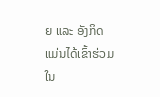ຍ ແລະ ອັງກິດ ແມ່ນໄດ້ເຂົ້າຮ່ວມໃນ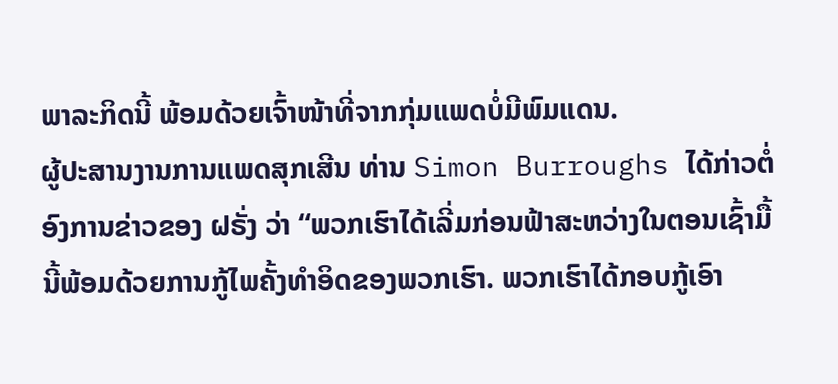ພາລະກິດນີ້ ພ້ອມດ້ວຍເຈົ້າໜ້າທີ່ຈາກກຸ່ມແພດບໍ່ມີພົມແດນ.
ຜູ້ປະສານງານການແພດສຸກເສີນ ທ່ານ Simon Burroughs ໄດ້ກ່າວຕໍ່ອົງການຂ່າວຂອງ ຝຣັ່ງ ວ່າ “ພວກເຮົາໄດ້ເລີ່ມກ່ອນຟ້າສະຫວ່າງໃນຕອນເຊົ້າມື້ນີ້ພ້ອມດ້ວຍການກູ້ໄພຄັ້ງທຳອິດຂອງພວກເຮົາ. ພວກເຮົາໄດ້ກອບກູ້ເອົາ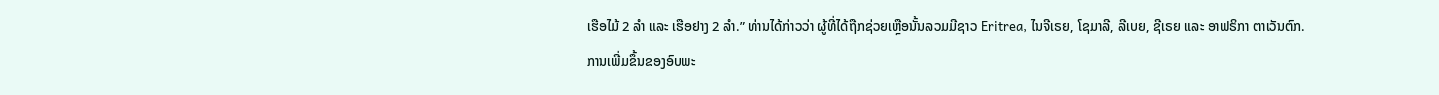ເຮືອໄມ້ 2 ລຳ ແລະ ເຮືອຢາງ 2 ລຳ.” ທ່ານໄດ້ກ່າວວ່າ ຜູ້ທີ່ໄດ້ຖືກຊ່ວຍເຫຼືອນັ້ນລວມມີຊາວ Eritrea, ໄນຈີເຣຍ, ໂຊມາລີ, ລີເບຍ, ຊີເຣຍ ແລະ ອາຟຣິກາ ຕາເວັນຕົກ.
ການເພີ່ມຂຶ້ນຂອງອົບພະ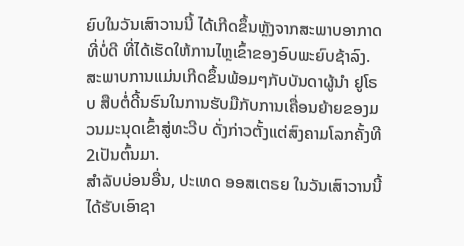ຍົບໃນວັນເສົາວານນີ້ ໄດ້ເກີດຂຶ້ນຫຼັງຈາກສະພາບອາກາດທີ່ບໍ່ດີ ທີ່ໄດ້ເຮັດໃຫ້ການໄຫຼເຂົ້າຂອງອົບພະຍົບຊ້າລົງ. ສະພາບການແມ່ນເກີດຂຶ້ນພ້ອມໆກັບບັນດາຜູ້ນຳ ຢູໂຣບ ສືບຕໍ່ດີ້ນຮົນໃນການຮັບມືກັບການເຄື່ອນຍ້າຍຂອງມວນມະນຸດເຂົ້າສູ່ທະວີບ ດັ່ງກ່າວຕັ້ງແຕ່ສົງຄາມໂລກຄັ້ງທີ 2ເປັນຕົ້ນມາ.
ສຳລັບບ່ອນອື່ນ, ປະເທດ ອອສເຕຣຍ ໃນວັນເສົາວານນີ້ໄດ້ຮັບເອົາຊາ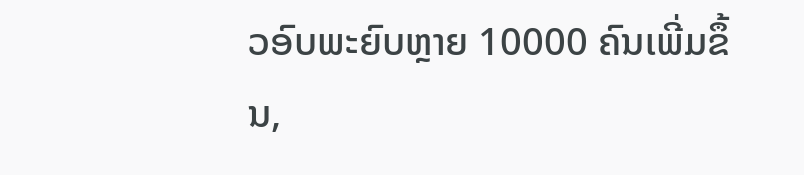ວອົບພະຍົບຫຼາຍ 10000 ຄົນເພີ່ມຂຶ້ນ,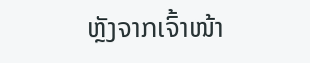ຫຼັງຈາກເຈົ້າໜ້າ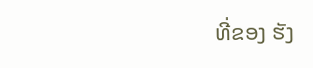ທີ່ຂອງ ຮັງ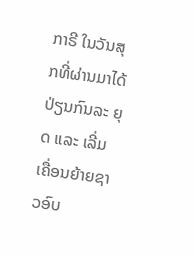ກາຣີ ໃນວັນສຸກທີ່ຜ່ານມາໄດ້ປ່ຽນກົນລະ ຍຸດ ແລະ ເລີ່ມເຄື່ອນຍ້າຍຊາວອົບ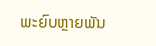ພະຍົບຫຼາຍພັນ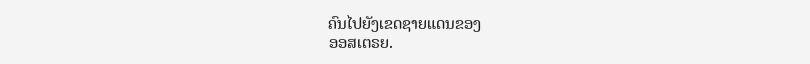ຄົນໄປຍັງເຂດຊາຍແດນຂອງ
ອອສເຕຣຍ.